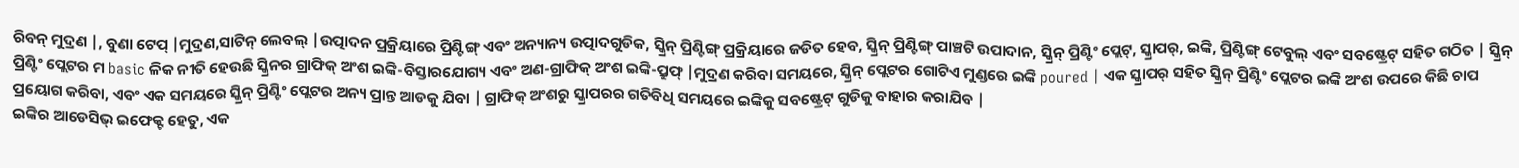ରିବନ୍ ମୁଦ୍ରଣ |, ବୁଣା ଟେପ୍ |ମୁଦ୍ରଣ,ସାଟିନ୍ ଲେବଲ୍ |ଉତ୍ପାଦନ ପ୍ରକ୍ରିୟାରେ ପ୍ରିଣ୍ଟିଙ୍ଗ୍ ଏବଂ ଅନ୍ୟାନ୍ୟ ଉତ୍ପାଦଗୁଡିକ, ସ୍କ୍ରିନ୍ ପ୍ରିଣ୍ଟିଙ୍ଗ୍ ପ୍ରକ୍ରିୟାରେ ଜଡିତ ହେବ, ସ୍କ୍ରିନ୍ ପ୍ରିଣ୍ଟିଙ୍ଗ୍ ପାଞ୍ଚଟି ଉପାଦାନ, ସ୍କ୍ରିନ୍ ପ୍ରିଣ୍ଟିଂ ପ୍ଲେଟ୍, ସ୍କ୍ରାପର୍, ଇଙ୍କି, ପ୍ରିଣ୍ଟିଙ୍ଗ୍ ଟେବୁଲ୍ ଏବଂ ସବଷ୍ଟ୍ରେଟ୍ ସହିତ ଗଠିତ | ସ୍କ୍ରିନ୍ ପ୍ରିଣ୍ଟିଂ ପ୍ଲେଟର ମ basic ଳିକ ନୀତି ହେଉଛି ସ୍କ୍ରିନର ଗ୍ରାଫିକ୍ ଅଂଶ ଇଙ୍କି-ବିସ୍ତାରଯୋଗ୍ୟ ଏବଂ ଅଣ-ଗ୍ରାଫିକ୍ ଅଂଶ ଇଙ୍କି-ପ୍ରୁଫ୍ |ମୁଦ୍ରଣ କରିବା ସମୟରେ, ସ୍କ୍ରିନ୍ ପ୍ଲେଟର ଗୋଟିଏ ମୁଣ୍ଡରେ ଇଙ୍କି poured | ଏକ ସ୍କ୍ରାପର୍ ସହିତ ସ୍କ୍ରିନ୍ ପ୍ରିଣ୍ଟିଂ ପ୍ଲେଟର ଇଙ୍କି ଅଂଶ ଉପରେ କିଛି ଚାପ ପ୍ରୟୋଗ କରିବା, ଏବଂ ଏକ ସମୟରେ ସ୍କ୍ରିନ୍ ପ୍ରିଣ୍ଟିଂ ପ୍ଲେଟର ଅନ୍ୟ ପ୍ରାନ୍ତ ଆଡକୁ ଯିବା | ଗ୍ରାଫିକ୍ ଅଂଶରୁ ସ୍କ୍ରାପରର ଗତିବିଧି ସମୟରେ ଇଙ୍କିକୁ ସବଷ୍ଟ୍ରେଟ୍ ଗୁଡିକୁ ବାହାର କରାଯିବ |
ଇଙ୍କିର ଆଡେସିଭ୍ ଇଫେକ୍ଟ ହେତୁ, ଏକ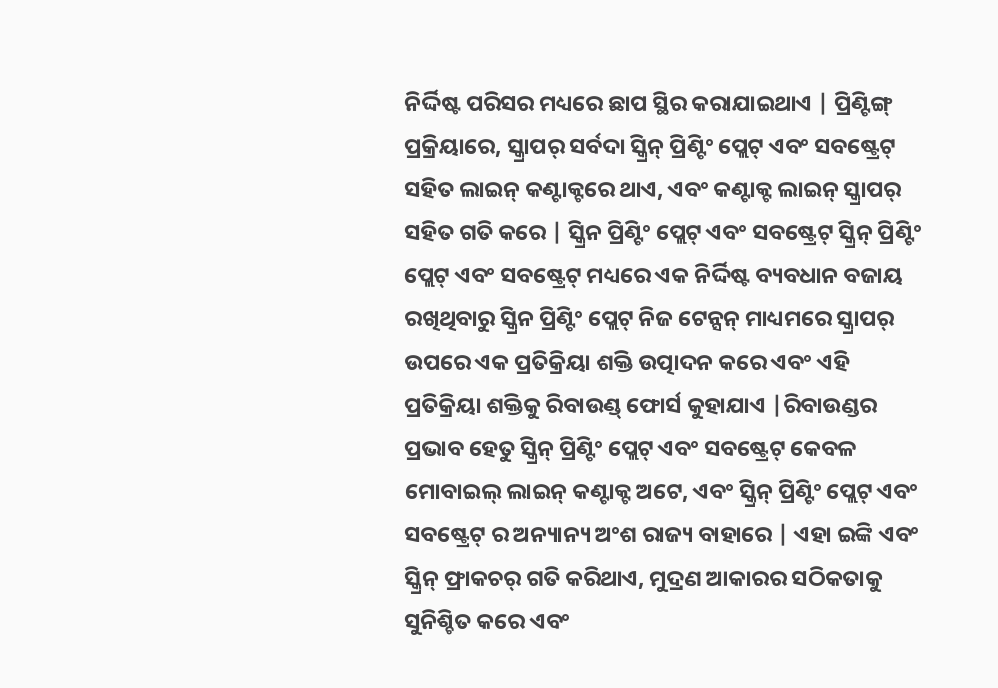ନିର୍ଦ୍ଦିଷ୍ଟ ପରିସର ମଧ୍ୟରେ ଛାପ ସ୍ଥିର କରାଯାଇଥାଏ | ପ୍ରିଣ୍ଟିଙ୍ଗ୍ ପ୍ରକ୍ରିୟାରେ, ସ୍କ୍ରାପର୍ ସର୍ବଦା ସ୍କ୍ରିନ୍ ପ୍ରିଣ୍ଟିଂ ପ୍ଲେଟ୍ ଏବଂ ସବଷ୍ଟ୍ରେଟ୍ ସହିତ ଲାଇନ୍ କଣ୍ଟାକ୍ଟରେ ଥାଏ, ଏବଂ କଣ୍ଟାକ୍ଟ ଲାଇନ୍ ସ୍କ୍ରାପର୍ ସହିତ ଗତି କରେ | ସ୍କ୍ରିନ ପ୍ରିଣ୍ଟିଂ ପ୍ଲେଟ୍ ଏବଂ ସବଷ୍ଟ୍ରେଟ୍ ସ୍କ୍ରିନ୍ ପ୍ରିଣ୍ଟିଂ ପ୍ଲେଟ୍ ଏବଂ ସବଷ୍ଟ୍ରେଟ୍ ମଧ୍ୟରେ ଏକ ନିର୍ଦ୍ଦିଷ୍ଟ ବ୍ୟବଧାନ ବଜାୟ ରଖିଥିବାରୁ ସ୍କ୍ରିନ ପ୍ରିଣ୍ଟିଂ ପ୍ଲେଟ୍ ନିଜ ଟେନ୍ସନ୍ ମାଧ୍ୟମରେ ସ୍କ୍ରାପର୍ ଉପରେ ଏକ ପ୍ରତିକ୍ରିୟା ଶକ୍ତି ଉତ୍ପାଦନ କରେ ଏବଂ ଏହି ପ୍ରତିକ୍ରିୟା ଶକ୍ତିକୁ ରିବାଉଣ୍ଡ୍ ଫୋର୍ସ କୁହାଯାଏ |ରିବାଉଣ୍ଡର ପ୍ରଭାବ ହେତୁ ସ୍କ୍ରିନ୍ ପ୍ରିଣ୍ଟିଂ ପ୍ଲେଟ୍ ଏବଂ ସବଷ୍ଟ୍ରେଟ୍ କେବଳ ମୋବାଇଲ୍ ଲାଇନ୍ କଣ୍ଟାକ୍ଟ ଅଟେ, ଏବଂ ସ୍କ୍ରିନ୍ ପ୍ରିଣ୍ଟିଂ ପ୍ଲେଟ୍ ଏବଂ ସବଷ୍ଟ୍ରେଟ୍ ର ଅନ୍ୟାନ୍ୟ ଅଂଶ ରାଜ୍ୟ ବାହାରେ | ଏହା ଇଙ୍କି ଏବଂ ସ୍କ୍ରିନ୍ ଫ୍ରାକଚର୍ ଗତି କରିଥାଏ, ମୁଦ୍ରଣ ଆକାରର ସଠିକତାକୁ ସୁନିଶ୍ଚିତ କରେ ଏବଂ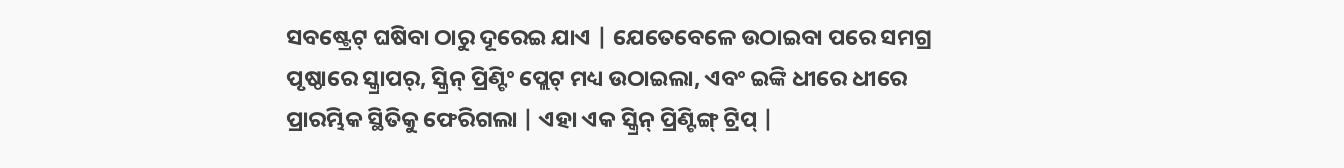ସବଷ୍ଟ୍ରେଟ୍ ଘଷିବା ଠାରୁ ଦୂରେଇ ଯାଏ | ଯେତେବେଳେ ଉଠାଇବା ପରେ ସମଗ୍ର ପୃଷ୍ଠାରେ ସ୍କ୍ରାପର୍, ସ୍କ୍ରିନ୍ ପ୍ରିଣ୍ଟିଂ ପ୍ଲେଟ୍ ମଧ୍ୟ ଉଠାଇଲା, ଏବଂ ଇଙ୍କି ଧୀରେ ଧୀରେ ପ୍ରାରମ୍ଭିକ ସ୍ଥିତିକୁ ଫେରିଗଲା | ଏହା ଏକ ସ୍କ୍ରିନ୍ ପ୍ରିଣ୍ଟିଙ୍ଗ୍ ଟ୍ରିପ୍ |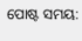ପୋଷ୍ଟ ସମୟ: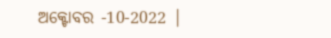ଅକ୍ଟୋବର -10-2022 |